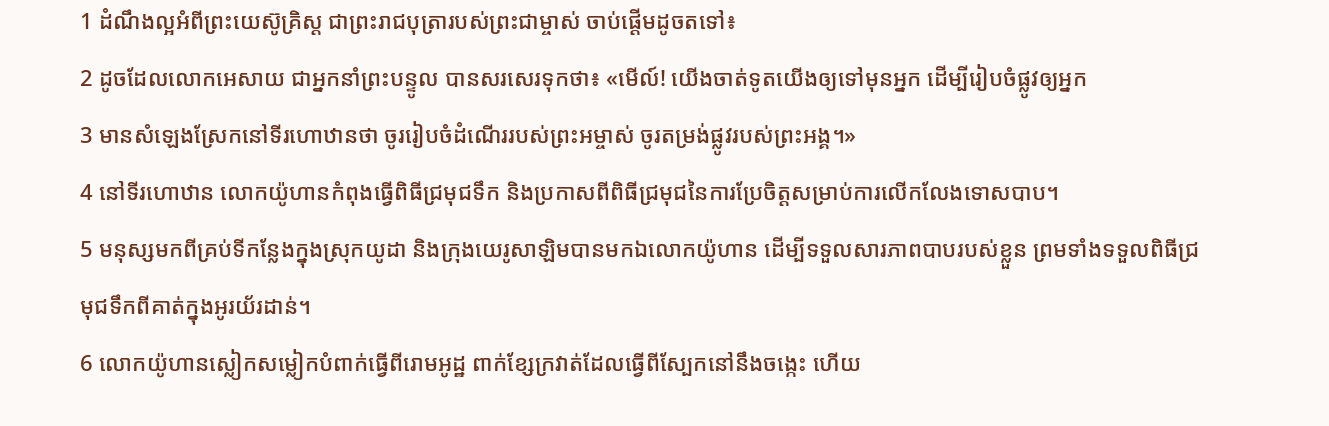1 ដំណឹងល្អអំពីព្រះយេស៊ូគ្រិស្ដ ជាព្រះរាជបុត្រារបស់ព្រះជាម្ចាស់ ចាប់ផ្ដើមដូចតទៅ៖
2 ដូចដែលលោកអេសាយ ជាអ្នកនាំព្រះបន្ទូល បានសរសេរទុកថា៖ «មើល៍! យើងចាត់ទូតយើងឲ្យទៅមុនអ្នក ដើម្បីរៀបចំផ្លូវឲ្យអ្នក
3 មានសំឡេងស្រែកនៅទីរហោឋានថា ចូររៀបចំដំណើររបស់ព្រះអម្ចាស់ ចូរតម្រង់ផ្លូវរបស់ព្រះអង្គ។»
4 នៅទីរហោឋាន លោកយ៉ូហានកំពុងធ្វើពិធីជ្រមុជទឹក និងប្រកាសពីពិធីជ្រមុជនៃការប្រែចិត្ដសម្រាប់ការលើកលែងទោសបាប។
5 មនុស្សមកពីគ្រប់ទីកន្លែងក្នុងស្រុកយូដា និងក្រុងយេរូសាឡិមបានមកឯលោកយ៉ូហាន ដើម្បីទទួលសារភាពបាបរបស់ខ្លួន ព្រមទាំងទទួលពិធីជ្រមុជទឹកពីគាត់ក្នុងអូរយ័រដាន់។
6 លោកយ៉ូហានស្លៀកសម្លៀកបំពាក់ធ្វើពីរោមអូដ្ឋ ពាក់ខ្សែក្រវាត់ដែលធ្វើពីស្បែកនៅនឹងចង្កេះ ហើយ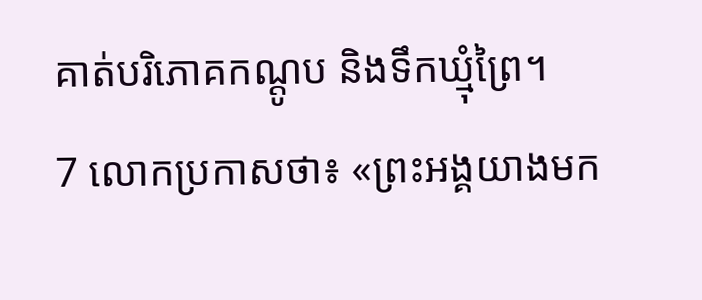គាត់បរិភោគកណ្ដូប និងទឹកឃ្មុំព្រៃ។
7 លោកប្រកាសថា៖ «ព្រះអង្គយាងមក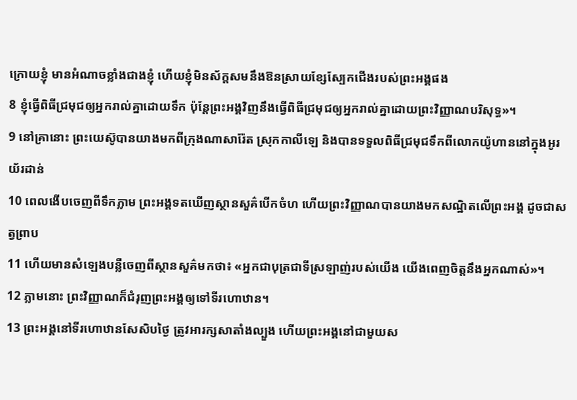ក្រោយខ្ញុំ មានអំណាចខ្លាំងជាងខ្ញុំ ហើយខ្ញុំមិនស័ក្ដសមនឹងឱនស្រាយខ្សែស្បែកជើងរបស់ព្រះអង្គផង
8 ខ្ញុំធ្វើពិធីជ្រមុជឲ្យអ្នករាល់គ្នាដោយទឹក ប៉ុន្ដែព្រះអង្គវិញនឹងធ្វើពិធីជ្រមុជឲ្យអ្នករាល់គ្នាដោយព្រះវិញ្ញាណបរិសុទ្ធ»។
9 នៅគ្រានោះ ព្រះយេស៊ូបានយាងមកពីក្រុងណាសារ៉ែត ស្រុកកាលីឡេ និងបានទទួលពិធីជ្រមុជទឹកពីលោកយ៉ូហាននៅក្នុងអូរយ័រដាន់
10 ពេលងើបចេញពីទឹកភ្លាម ព្រះអង្គទតឃើញស្ថានសួគ៌បើកចំហ ហើយព្រះវិញ្ញាណបានយាងមកសណ្ឋិតលើព្រះអង្គ ដូចជាសត្វព្រាប
11 ហើយមានសំឡេងបន្លឺចេញពីស្ថានសួគ៌មកថា៖ «អ្នកជាបុត្រជាទីស្រឡាញ់របស់យើង យើងពេញចិត្ដនឹងអ្នកណាស់»។
12 ភ្លាមនោះ ព្រះវិញ្ញាណក៏ជំរុញព្រះអង្គឲ្យទៅទីរហោឋាន។
13 ព្រះអង្គនៅទីរហោឋានសែសិបថ្ងៃ ត្រូវអារក្សសាតាំងល្បួង ហើយព្រះអង្គនៅជាមួយស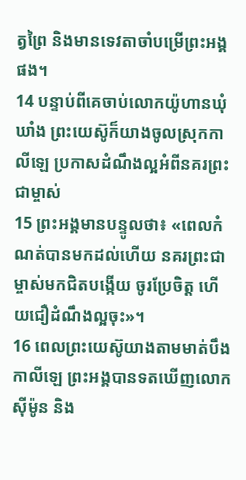ត្វព្រៃ និងមានទេវតាចាំបម្រើព្រះអង្គផង។
14 បន្ទាប់ពីគេចាប់លោកយ៉ូហានឃុំឃាំង ព្រះយេស៊ូក៏យាងចូលស្រុកកាលីឡេ ប្រកាសដំណឹងល្អអំពីនគរព្រះជាម្ចាស់
15 ព្រះអង្គមានបន្ទូលថា៖ «ពេលកំណត់បានមកដល់ហើយ នគរព្រះជាម្ចាស់មកជិតបង្កើយ ចូរប្រែចិត្ដ ហើយជឿដំណឹងល្អចុះ»។
16 ពេលព្រះយេស៊ូយាងតាមមាត់បឹងកាលីឡេ ព្រះអង្គបានទតឃើញលោកស៊ីម៉ូន និង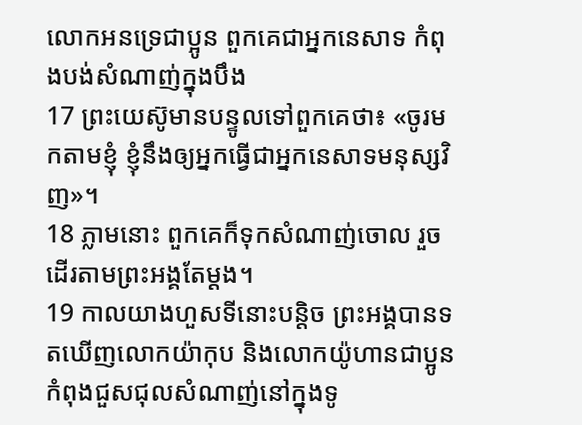លោកអនទ្រេជាប្អូន ពួកគេជាអ្នកនេសាទ កំពុងបង់សំណាញ់ក្នុងបឹង
17 ព្រះយេស៊ូមានបន្ទូលទៅពួកគេថា៖ «ចូរមកតាមខ្ញុំ ខ្ញុំនឹងឲ្យអ្នកធ្វើជាអ្នកនេសាទមនុស្សវិញ»។
18 ភ្លាមនោះ ពួកគេក៏ទុកសំណាញ់ចោល រួចដើរតាមព្រះអង្គតែម្ដង។
19 កាលយាងហួសទីនោះបន្ដិច ព្រះអង្គបានទតឃើញលោកយ៉ាកុប និងលោកយ៉ូហានជាប្អូន កំពុងជួសជុលសំណាញ់នៅក្នុងទូ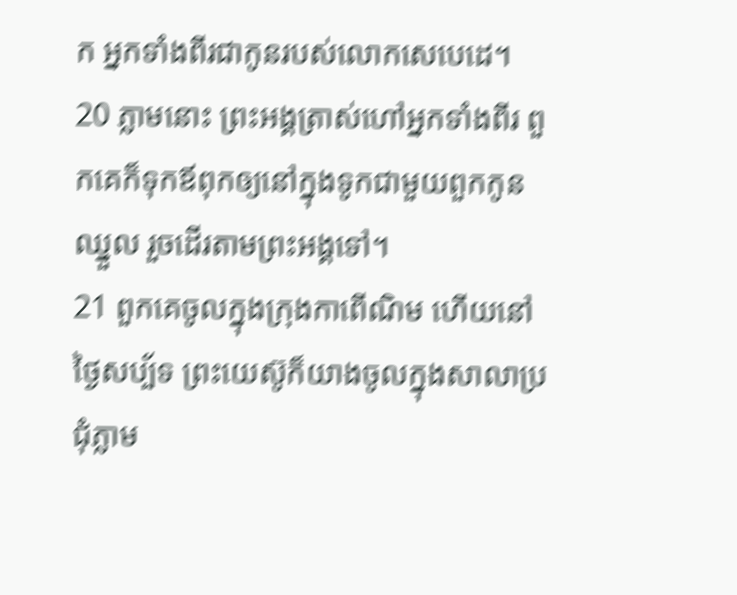ក អ្នកទាំងពីរជាកូនរបស់លោកសេបេដេ។
20 ភ្លាមនោះ ព្រះអង្គត្រាស់ហៅអ្នកទាំងពីរ ពួកគេក៏ទុកឪពុកឲ្យនៅក្នុងទូកជាមួយពួកកូនឈ្នួល រួចដើរតាមព្រះអង្គទៅ។
21 ពួកគេចូលក្នុងក្រុងកាពើណិម ហើយនៅថ្ងៃសប្ប័ទ ព្រះយេស៊ូក៏យាងចូលក្នុងសាលាប្រជុំភ្លាម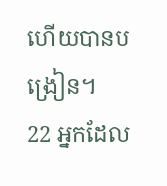ហើយបានបង្រៀន។
22 អ្នកដែល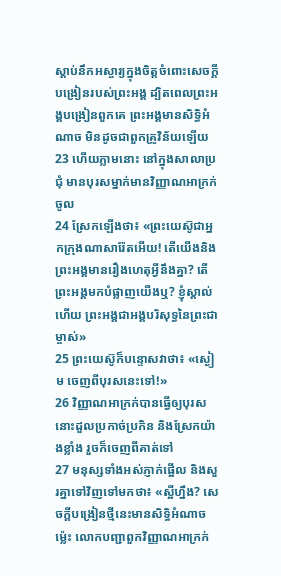ស្ដាប់នឹកអស្ចារ្យក្នុងចិត្ដចំពោះសេចក្ដីបង្រៀនរបស់ព្រះអង្គ ដ្បិតពេលព្រះអង្គបង្រៀនពួកគេ ព្រះអង្គមានសិទ្ធិអំណាច មិនដូចជាពួកគ្រូវិន័យឡើយ
23 ហើយភ្លាមនោះ នៅក្នុងសាលាប្រជុំ មានបុរសម្នាក់មានវិញ្ញាណអាក្រក់ចូល
24 ស្រែកឡើងថា៖ «ព្រះយេស៊ូជាអ្នកក្រុងណាសារ៉ែតអើយ! តើយើងនិងព្រះអង្គមានរឿងហេតុអ្វីនឹងគ្នា? តើព្រះអង្គមកបំផ្លាញយើងឬ? ខ្ញុំស្គាល់ហើយ ព្រះអង្គជាអង្គបរិសុទ្ធនៃព្រះជាម្ចាស់»
25 ព្រះយេស៊ូក៏បន្ទោសវាថា៖ «ស្ងៀម ចេញពីបុរសនេះទៅ!»
26 វិញ្ញាណអាក្រក់បានធ្វើឲ្យបុរសនោះដួលប្រកាច់ប្រកិន និងស្រែកយ៉ាងខ្លាំង រួចក៏ចេញពីគាត់ទៅ
27 មនុស្សទាំងអស់ភ្ញាក់ផ្អើល និងសួរគ្នាទៅវិញទៅមកថា៖ «ស្អីហ្នឹង? សេចក្ដីបង្រៀនថ្មីនេះមានសិទ្ធិអំណាចម៉្លេះ លោកបញ្ជាពួកវិញ្ញាណអាក្រក់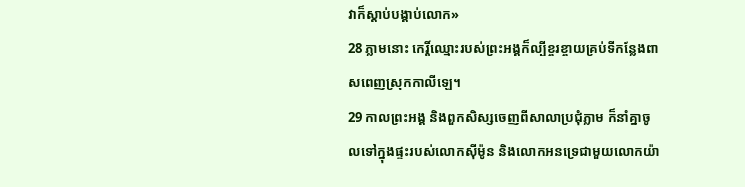វាក៏ស្ដាប់បង្គាប់លោក»
28 ភ្លាមនោះ កេរ្តិ៍ឈ្មោះរបស់ព្រះអង្គក៏ល្បីខ្ចរខ្ចាយគ្រប់ទីកន្លែងពាសពេញស្រុកកាលីឡេ។
29 កាលព្រះអង្គ និងពួកសិស្សចេញពីសាលាប្រជុំភ្លាម ក៏នាំគ្នាចូលទៅក្នុងផ្ទះរបស់លោកស៊ីម៉ូន និងលោកអនទ្រេជាមួយលោកយ៉ា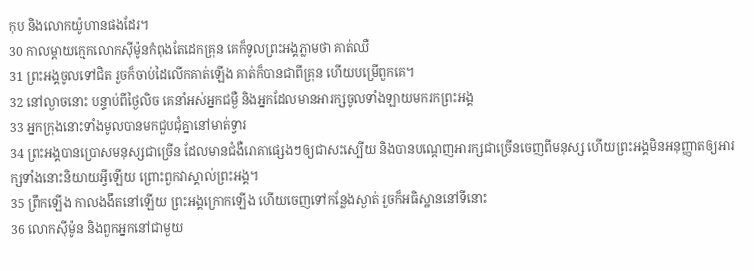កុប និងលោកយ៉ូហានផងដែរ។
30 កាលម្ដាយក្មេកលោកស៊ីម៉ូនកំពុងតែដេកគ្រុន គេក៏ទូលព្រះអង្គភ្លាមថា គាត់ឈឺ
31 ព្រះអង្គចូលទៅជិត រួចក៏ចាប់ដៃលើកគាត់ឡើង គាត់ក៏បានជាពីគ្រុន ហើយបម្រើពួកគេ។
32 នៅល្ងាចនោះ បន្ទាប់ពីថ្ងៃលិច គេនាំអស់អ្នកជម្ងឺ និងអ្នកដែលមានអារក្សចូលទាំងឡាយមករកព្រះអង្គ
33 អ្នកក្រុងនោះទាំងមូលបានមកជួបជុំគ្នានៅមាត់ទ្វារ
34 ព្រះអង្គបានប្រោសមនុស្សជាច្រើន ដែលមានជំងឺរោគាផ្សេងៗឲ្យជាសះស្បើយ និងបានបណ្ដេញអារក្សជាច្រើនចេញពីមនុស្ស ហើយព្រះអង្គមិនអនុញ្ញាតឲ្យអារក្សទាំងនោះនិយាយអ្វីឡើយ ព្រោះពួកវាស្គាល់ព្រះអង្គ។
35 ពឹ្រកឡើង កាលងងឹតនៅឡើយ ព្រះអង្គក្រោកឡើង ហើយចេញទៅកន្លែងស្ងាត់ រួចក៏អធិស្ឋាននៅទីនោះ
36 លោកស៊ីម៉ូន និងពួកអ្នកនៅជាមួយ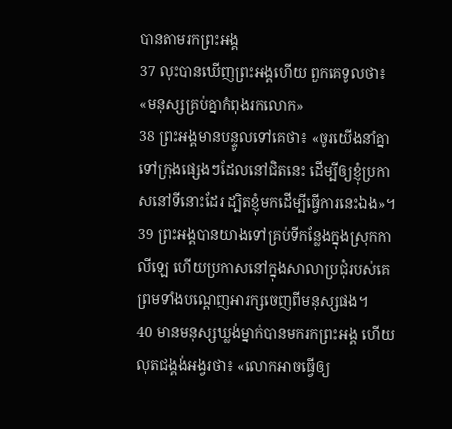បានតាមរកព្រះអង្គ
37 លុះបានឃើញព្រះអង្គហើយ ពួកគេទូលថា៖ «មនុស្សគ្រប់គ្នាកំពុងរកលោក»
38 ព្រះអង្គមានបន្ទូលទៅគេថា៖ «ចូរយើងនាំគ្នាទៅក្រុងផ្សេងៗដែលនៅជិតនេះ ដើម្បីឲ្យខ្ញុំប្រកាសនៅទីនោះដែរ ដ្បិតខ្ញុំមកដើម្បីធ្វើការនេះឯង»។
39 ព្រះអង្គបានយាងទៅគ្រប់ទីកន្លែងក្នុងស្រុកកាលីឡេ ហើយប្រកាសនៅក្នុងសាលាប្រជុំរបស់គេ ព្រមទាំងបណ្ដេញអារក្សចេញពីមនុស្សផង។
40 មានមនុស្សឃ្លង់ម្នាក់បានមករកព្រះអង្គ ហើយលុតជង្គង់អង្វរថា៖ «លោកអាចធ្វើឲ្យ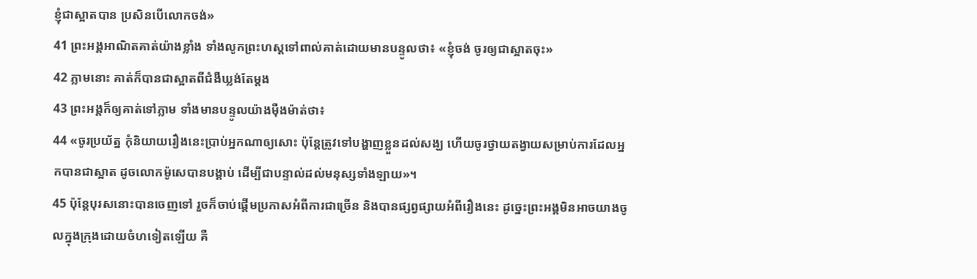ខ្ញុំជាស្អាតបាន ប្រសិនបើលោកចង់»
41 ព្រះអង្គអាណិតគាត់យ៉ាងខ្លាំង ទាំងលូកព្រះហស្ដទៅពាល់គាត់ដោយមានបន្ទូលថា៖ «ខ្ញុំចង់ ចូរឲ្យជាស្អាតចុះ»
42 ភ្លាមនោះ គាត់ក៏បានជាស្អាតពីជំងឺឃ្លង់តែម្ដង
43 ព្រះអង្គក៏ឲ្យគាត់ទៅភ្លាម ទាំងមានបន្ទូលយ៉ាងម៉ឺងម៉ាត់ថា៖
44 «ចូរប្រយ័ត្ន កុំនិយាយរឿងនេះប្រាប់អ្នកណាឲ្យសោះ ប៉ុន្ដែត្រូវទៅបង្ហាញខ្លួនដល់សង្ឃ ហើយចូរថ្វាយតង្វាយសម្រាប់ការដែលអ្នកបានជាស្អាត ដូចលោកម៉ូសេបានបង្គាប់ ដើម្បីជាបន្ទាល់ដល់មនុស្សទាំងឡាយ»។
45 ប៉ុន្ដែបុរសនោះបានចេញទៅ រួចក៏ចាប់ផ្ដើមប្រកាសអំពីការជាច្រើន និងបានផ្សព្វផ្សាយអំពីរឿងនេះ ដូច្នេះព្រះអង្គមិនអាចយាងចូលក្នុងក្រុងដោយចំហទៀតឡើយ គឺ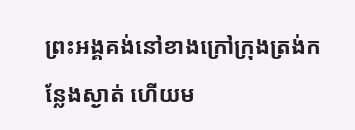ព្រះអង្គគង់នៅខាងក្រៅក្រុងត្រង់កន្លែងស្ងាត់ ហើយម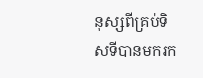នុស្សពីគ្រប់ទិសទីបានមករក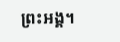ព្រះអង្គ។